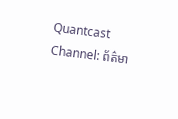Quantcast
Channel: ព័ត៌មា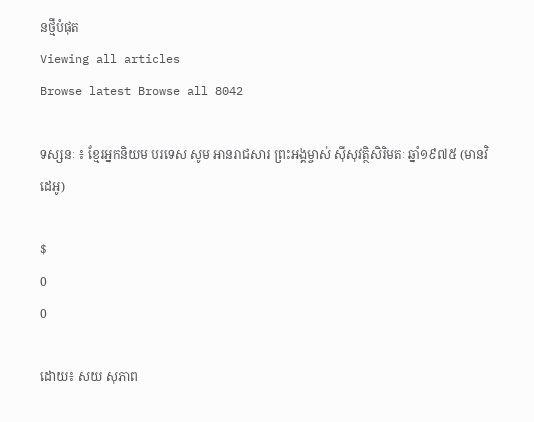នថ្មីបំផុត
Viewing all articles
Browse latest Browse all 8042

ទស្សនៈ ៖ ខ្មែរអ្នកនិយម បរទេស សូម អានរាជសារ ព្រះអង្គម្ចាស់ ស៊ីសុវត្ថិសិរិមតៈ ឆ្នាំ១៩៧៥ (មានវិដេអូ)

$
0
0

ដោយ៖ សយ សុភាព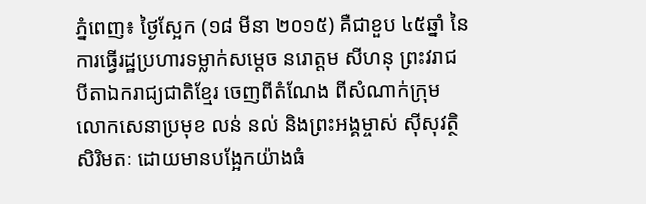ភ្នំពេញ៖ ថ្ងៃស្អែក (១៨ មីនា ២០១៥) គឺជាខួប ៤៥ឆ្នាំ នៃការធ្វើរដ្ឋប្រហារទម្លាក់សម្តេច នរោត្តម សីហនុ ព្រះវរាជបីតាឯករាជ្យជាតិខ្មែរ ចេញពីតំណែង ពីសំណាក់ក្រុមលោកសេនាប្រមុខ លន់ នល់ និងព្រះអង្គម្ចាស់ ស៊ីសុវត្ថិ សិរិមតៈ ដោយមានបង្អែកយ៉ាងធំ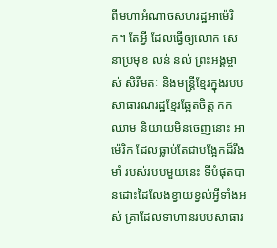ពីមហាអំណាចសហរដ្ឋអាម៉េរិក។ តែអ្វី ដែលធ្វើឲ្យលោក សេនាប្រមុខ លន់ នល់ ព្រះអង្គម្ចាស់ សិរីមតៈ និងមន្រ្តីខ្មែរក្នុងរបបសាធារណរដ្ឋខ្មែរឆ្អែតចិត្ត កកឈាម និយាយមិនចេញនោះ អាម៉េរិក ដែលធ្លាប់តែជាបង្អែកដ៏រឹងមាំ របស់របបមួយនេះ ទីបំផុតបានដោះដៃលែងខ្វាយខ្វល់អ្វីទាំងអស់ គ្រាដែលទាហានរបបសាធារ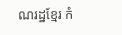ណរដ្ឋខ្មែរ កំ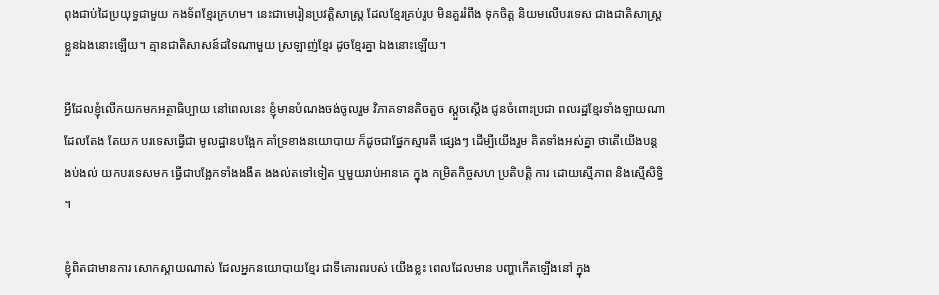ពុងជាប់ដៃប្រយុទ្ធជាមួយ កងទ័ពខ្មែរក្រហម។ នេះជាមេរៀនប្រវត្តិសាស្រ្ត ដែលខ្មែរគ្រប់រូប មិនគួររំពឹង ទុកចិត្ត និយមលើបរទេស ជាងជាតិសាស្រ្តខ្លួនឯងនោះឡើយ។ គ្មានជាតិសាសន៍ដទៃណាមួយ ស្រឡាញ់ខ្មែរ ដូចខ្មែរគ្នា ឯងនោះឡើយ។

អ្វីដែលខ្ញុំលើកយកមកអត្ថាធិប្បាយ នៅពេលនេះ ខ្ញុំមានបំណងចង់ចូលរួម វិភាគទានតិចតួច ស្ដួចស្ដើង ជូនចំពោះប្រជា ពលរដ្ឋខ្មែរទាំងឡាយណា ដែលតែង តែយក បរទេសធ្វើជា មូលដ្ឋានបង្អែក គាំទ្រខាងនយោបាយ ក៏ដូចជាផ្នែកស្មារតី ផ្សេងៗ ដើម្បីយើងរួម គិតទាំងអស់គ្នា ថាតើយើងបន្ដងប់ងល់ យកបរទេសមក ធ្វើជាបង្អែកទាំងងងឹត ងងល់តទៅទៀត ឬមួយរាប់អានគេ ក្នុង កម្រិតកិច្ចសហ ប្រតិបត្ដិ ការ ដោយស្មើភាព និងស្មើសិទ្ធិ ។

ខ្ញុំពិតជាមានការ សោកស្ដាយណាស់ ដែលអ្នកនយោបាយខ្មែរ ជាទីគោរពរបស់ យើងខ្លះ ពេលដែលមាន បញ្ហាកើតឡើងនៅ ក្នុង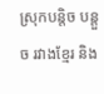ស្រុកបន្ដិច បន្ដួច រវាងខ្មែរ និង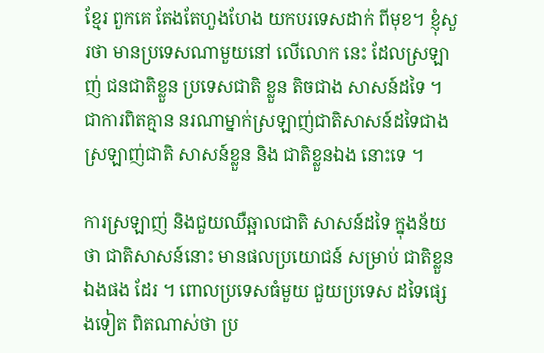ខ្មែរ ពួកគេ តែងតែហួងហែង យកបរទេសដាក់ ពីមុខ។ ខ្ញុំសួរថា មានប្រទេសណាមួយនៅ លើលោក នេះ ដែលស្រឡាញ់ ជនជាតិខ្លួន ប្រទេសជាតិ ខ្លួន តិចជាង សាសន៍ដទៃ ។ ជាការពិតគ្មាន នរណាម្នាក់ស្រឡាញ់ជាតិសាសន៍ដទៃជាង ស្រឡាញ់ជាតិ សាសន៍ខ្លួន និង ជាតិខ្លួនឯង នោះទេ ។

ការស្រឡាញ់ និងជួយឈឺឆ្អាលជាតិ សាសន៍ដទៃ ក្នុងន័យថា ជាតិសាសន៍នោះ មានផលប្រយោជន៍ សម្រាប់ ជាតិខ្លួនឯងផង ដែរ ។ ពោលប្រទេសធំមួយ ជួយប្រទេស ដទៃផ្សេងទៀត ពិតណាស់ថា ប្រ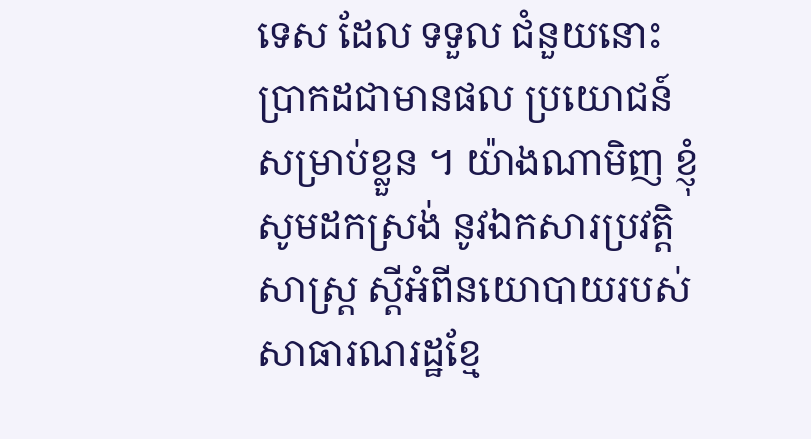ទេស ដែល ទទួល ជំនួយនោះ ប្រាកដជាមានផល ប្រយោជន៍សម្រាប់ខ្លួន ។ យ៉ាងណាមិញ ខ្ញុំសូមដកស្រង់ នូវឯកសារប្រវត្ដិ សាស្ដ្រ ស្ដីអំពីនយោបាយរបស់សាធារណរដ្ឋខ្មែ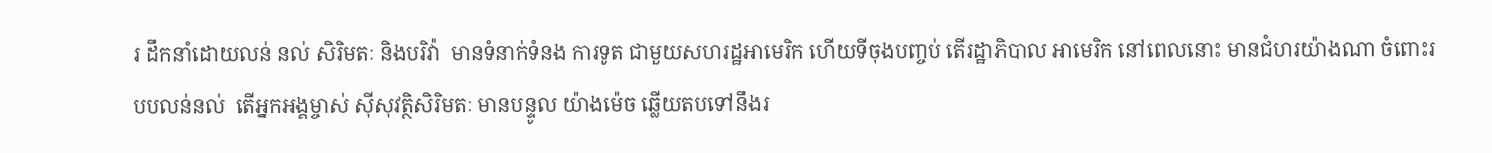រ ដឹកនាំដោយលន់ នល់ សិរិមតៈ និងបរិវ៉ា  មានទំនាក់ទំនង ការទូត ជាមួយសហរដ្ឋអាមេរិក ហើយទីចុងបញ្ចប់ តើរដ្ឋាភិបាល អាមេរិក នៅពេលនោះ មានជំហរយ៉ាងណា ចំពោះរបបលន់នល់  តើអ្នកអង្គម្ចាស់ ស៊ីសុវត្ថិសិរិមតៈ មានបន្ទូល យ៉ាងម៉េច ឆ្លើយតបទៅនឹងរ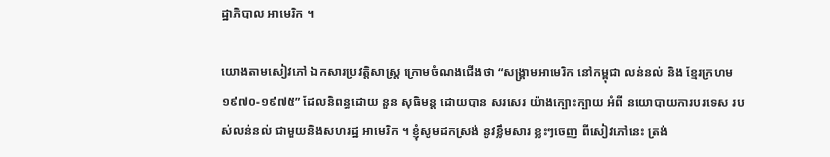ដ្ឋាភិបាល អាមេរិក ។

យោងតាមសៀវភៅ ឯកសារប្រវត្ដិសាស្ដ្រ ក្រោមចំណងជើងថា “សង្គ្រាមអាមេរិក នៅកម្ពុជា លន់នល់ និង ខ្មែរក្រហម ១៩៧០-១៩៧៥” ដែលនិពន្ធដោយ នួន សុធិមន្ដ ដោយបាន សរសេរ យ៉ាងក្បោះក្បាយ អំពី នយោបាយការបរទេស របស់លន់នល់ ជាមួយនិងសហរដ្ឋ អាមេរិក ។ ខ្ញុំសូមដកស្រង់ នូវខ្លឹមសារ ខ្លះៗចេញ ពីសៀវភៅនេះ ត្រង់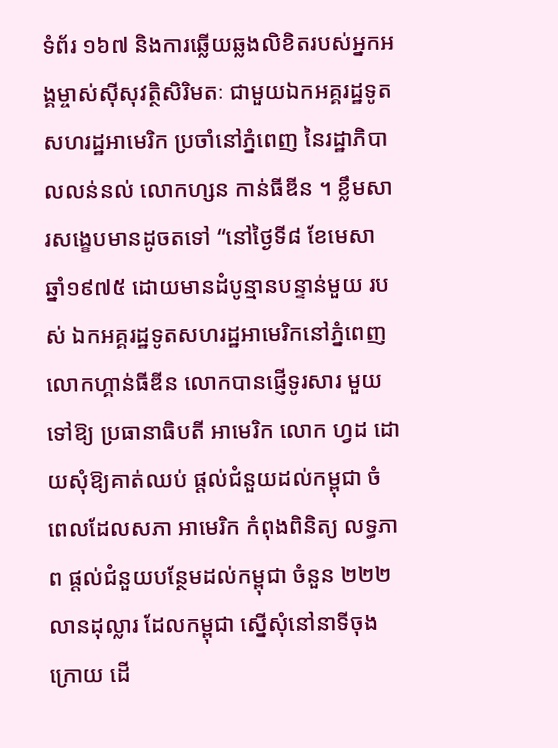ទំព័រ ១៦៧ និងការឆ្លើយឆ្លងលិខិតរបស់អ្នកអង្គម្ចាស់ស៊ីសុវត្ថិសិរិមតៈ ជាមួយឯកអគ្គរដ្ឋទូត សហរដ្ឋអាមេរិក ប្រចាំនៅភ្នំពេញ នៃរដ្ឋាភិបាលលន់នល់ លោកហ្សន កាន់ធីឌីន ។ ខ្លឹមសារសង្ខេបមានដូចតទៅ “នៅថ្ងៃទី៨ ខែមេសា ឆ្នាំ១៩៧៥ ដោយមានដំបូន្មានបន្ទាន់មួយ របស់ ឯកអគ្គរដ្ឋទូតសហរដ្ឋអាមេរិកនៅភ្នំពេញ លោកហ្គាន់ធីឌីន លោកបានផ្ញើទូរសារ មួយទៅឱ្យ ប្រធានាធិបតី អាមេរិក លោក ហ្វដ ដោយសុំឱ្យគាត់ឈប់ ផ្ដល់ជំនួយដល់កម្ពុជា ចំពេលដែលសភា អាមេរិក កំពុងពិនិត្យ លទ្ធភាព ផ្ដល់ជំនួយបន្ថែមដល់កម្ពុជា ចំនួន ២២២លានដុល្លារ ដែលកម្ពុជា ស្នើសុំនៅនាទីចុងក្រោយ ដើ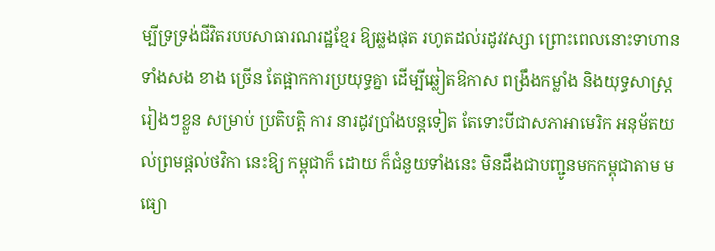ម្បីទ្រទ្រង់ជីវិតរបបសាធារណរដ្ឋខ្មែរ ឱ្យឆ្លងផុត រហូតដល់រដូវវស្សា ព្រោះពេលនោះទាហាន ទាំងសង ខាង ច្រើន តែផ្អាកការប្រយុទ្ធគ្នា ដើម្បីឆ្លៀតឱកាស ពង្រឹងកម្លាំង និងយុទ្ធសាស្ដ្ររៀងៗខ្លួន សម្រាប់ ប្រតិបត្ដិ ការ នារដូវប្រាំងបន្ដទៀត តែទោះបីជាសភាអាមេរិក អនុម័តយល់ព្រមផ្ដល់ថវិកា នេះឱ្យ កម្ពុជាក៏ ដោយ ក៏ជំនួយទាំងនេះ មិនដឹងជាបញ្ជូនមកកម្ពុជាតាម មធ្យោ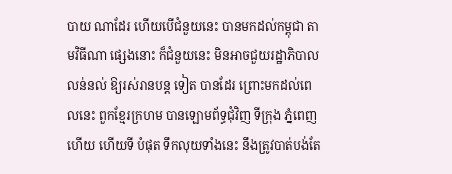បាយ ណាដែរ ហើយបើជំនួយនេះ បានមកដល់កម្ពុជា តាមវិធីណា ផ្សេងនោះ ក៏ជំនួយនេះ មិនអាចជួយរដ្ឋាភិបាល លន់នល់ ឱ្យរស់រានបន្ដ ទៀត បានដែរ ព្រោះមកដល់ពេលនេះ ពួកខ្មែរក្រហម បានឡោមព័ទ្ធជុំវិញ ទីក្រុង ភ្នំពេញ ហើយ ហើយទី បំផុត ទឹកលុយទាំងនេះ នឹងត្រូវបាត់បង់តែ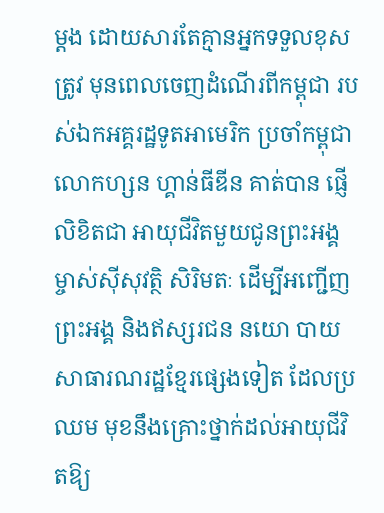ម្ដង ដោយសារតែគ្មានអ្នកទទួលខុសត្រូវ មុនពេលចេញដំណើរពីកម្ពុជា របស់ឯកអគ្គរដ្ឋទូតអាមេរិក ប្រចាំកម្ពុជា លោកហ្សន ហ្គាន់ធីឌីន គាត់បាន ផ្ញើ លិខិតជា អាយុជីវិតមួយជូនព្រះអង្គម្ចាស់ស៊ីសុវត្ថិ សិរិមតៈ ដើម្បីអញ្ជើញព្រះអង្គ និងឥស្សរជន នយោ បាយ សាធារណរដ្ឋខ្មែរផ្សេងទៀត ដែលប្រឈម មុខនឹងគ្រោះថ្នាក់ដល់អាយុជីវិតឱ្យ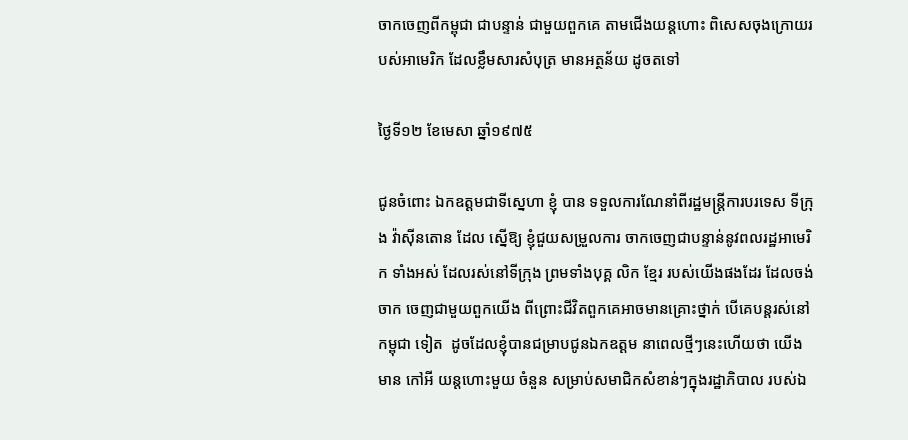ចាកចេញពីកម្ពុជា ជាបន្ទាន់ ជាមួយពួកគេ តាមជើងយន្ដហោះ ពិសេសចុងក្រោយរបស់អាមេរិក ដែលខ្លឹមសារសំបុត្រ មានអត្ថន័យ ដូចតទៅ

ថ្ងៃទី១២ ខែមេសា ឆ្នាំ១៩៧៥

ជូនចំពោះ ឯកឧត្ដមជាទីស្នេហា ខ្ញុំ បាន ទទួលការណែនាំពីរដ្ឋមន្ដ្រីការបរទេស ទីក្រុង វ៉ាស៊ីនតោន ដែល ស្នើឱ្យ ខ្ញុំជួយសម្រួលការ ចាកចេញជាបន្ទាន់នូវពលរដ្ឋអាមេរិក ទាំងអស់ ដែលរស់នៅទីក្រុង ព្រមទាំងបុគ្គ លិក ខ្មែរ របស់យើងផងដែរ ដែលចង់ចាក ចេញជាមួយពួកយើង ពីព្រោះជីវិតពួកគេអាចមានគ្រោះថ្នាក់ បើគេបន្ដរស់នៅ កម្ពុជា ទៀត  ដូចដែលខ្ញុំបានជម្រាបជូនឯកឧត្ដម នាពេលថ្មីៗនេះហើយថា យើងមាន កៅអី យន្ដហោះមួយ ចំនួន សម្រាប់សមាជិកសំខាន់ៗក្នុងរដ្ឋាភិបាល របស់ឯ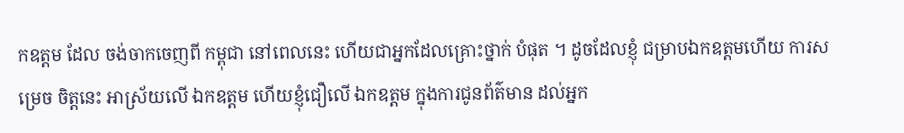កឧត្ដម ដែល ចង់ចាកចេញពី កម្ពុជា នៅពេលនេះ ហើយជាអ្នកដែលគ្រោះថ្នាក់ បំផុត ។ ដូចដែលខ្ញុំ ជម្រាបឯកឧត្ដមហើយ ការសម្រេច ចិត្ដនេះ អាស្រ័យលើ ឯកឧត្ដម ហើយខ្ញុំជឿលើ ឯកឧត្ដម ក្នុងការជូនព័ត៌មាន ដល់អ្នក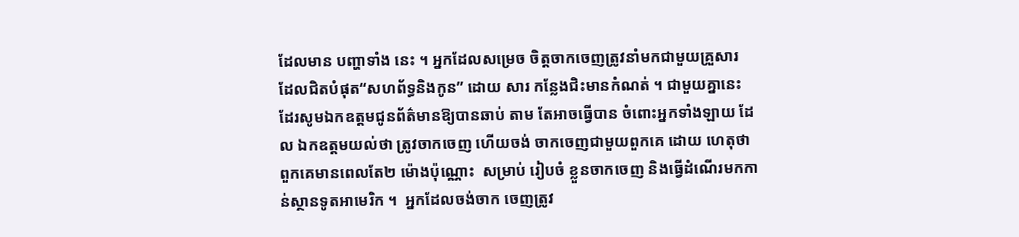ដែលមាន បញ្ហាទាំង នេះ ។ អ្នកដែលសម្រេច ចិត្ដចាកចេញត្រូវនាំមកជាមួយគ្រួសារ ដែលជិតបំផុត“សហព័ទ្ធនិងកូន” ដោយ សារ កន្លែងជិះមានកំណត់ ។ ជាមួយគ្នានេះ ដែរសូមឯកឧត្ដមជូនព័ត៌មានឱ្យបានឆាប់ តាម តែអាចធ្វើបាន ចំពោះអ្នកទាំងឡាយ ដែល ឯកឧត្ដមយល់ថា ត្រូវចាកចេញ ហើយចង់ ចាកចេញជាមួយពួកគេ ដោយ ហេតុថា ពួកគេមានពេលតែ២ ម៉ោងប៉ុណ្ណោះ  សម្រាប់ រៀបចំ ខ្លួនចាកចេញ និងធ្វើដំណើរមកកាន់ស្ថានទូតអាមេរិក ។  អ្នកដែលចង់ចាក ចេញត្រូវ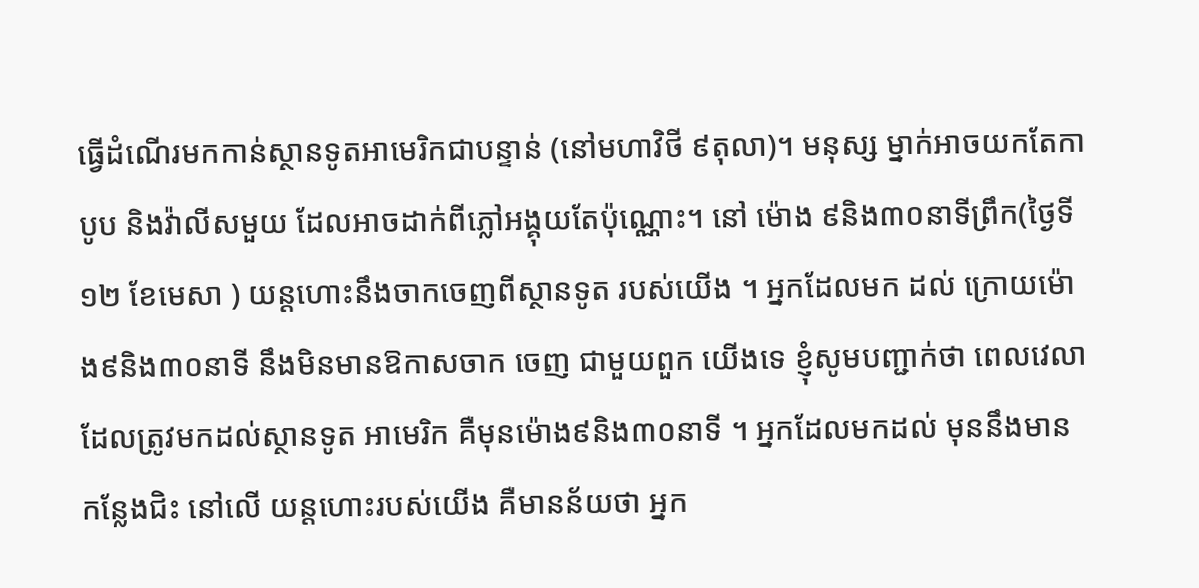ធ្វើដំណើរមកកាន់ស្ថានទូតអាមេរិកជាបន្ទាន់ (នៅមហាវិថី ៩តុលា)។ មនុស្ស ម្នាក់អាចយកតែកាបូប និងវ៉ាលីសមួយ ដែលអាចដាក់ពីភ្លៅអង្គុយតែប៉ុណ្ណោះ។ នៅ ម៉ោង ៩និង៣០នាទីព្រឹក(ថ្ងៃទី១២ ខែមេសា ) យន្ដហោះនឹងចាកចេញពីស្ថានទូត របស់យើង ។ អ្នកដែលមក ដល់ ក្រោយម៉ោង៩និង៣០នាទី នឹងមិនមានឱកាសចាក ចេញ ជាមួយពួក យើងទេ ខ្ញុំសូមបញ្ជាក់ថា ពេលវេលាដែលត្រូវមកដល់ស្ថានទូត អាមេរិក គឺមុនម៉ោង៩និង៣០នាទី ។ អ្នកដែលមកដល់ មុននឹងមាន កន្លែងជិះ នៅលើ យន្ដហោះរបស់យើង គឺមានន័យថា អ្នក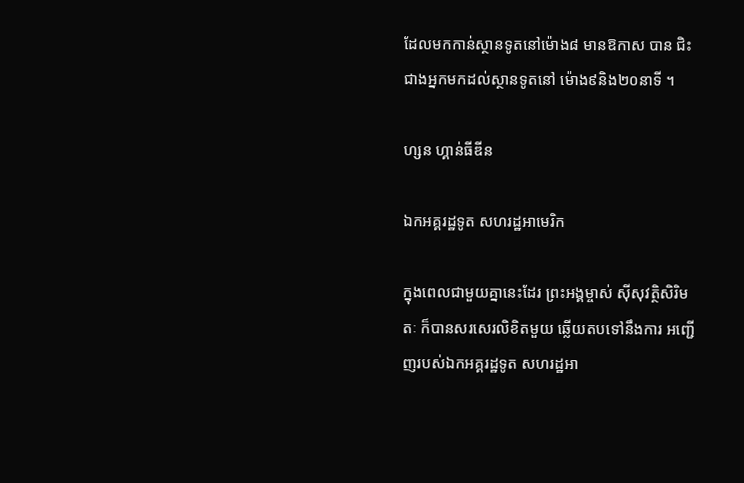ដែលមកកាន់ស្ថានទូតនៅម៉ោង៨ មានឱកាស បាន ជិះ ជាងអ្នកមកដល់ស្ថានទូតនៅ ម៉ោង៩និង២០នាទី ។

ហ្សន ហ្គាន់ធីឌីន

ឯកអគ្គរដ្ឋទូត សហរដ្ឋអាមេរិក

ក្នុងពេលជាមួយគ្នានេះដែរ ព្រះអង្គម្ចាស់ ស៊ីសុវត្ថិសិរិមតៈ ក៏បានសរសេរលិខិតមួយ ឆ្លើយតបទៅនឹងការ អញ្ជើញរបស់ឯកអគ្គរដ្ឋទូត សហរដ្ឋអា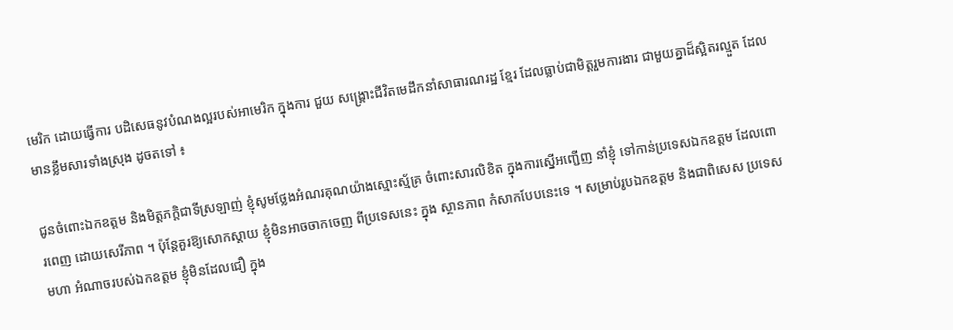មេរិក ដោយធ្វើការ បដិសេធនូវបំណងល្អរបស់អាមេរិក ក្នុងការ ជួយ សង្គ្រោះជីវិតមេដឹកនាំសាធារណរដ្ឋ ខ្មែរ ដែលធ្លាប់ជាមិត្ដរួមការងារ ជាមួយគ្នាដ៏ស្អិតរល្មួត ដែលមានខ្លឹមសារទាំងស្រុង ដូចតទៅ ៖

ជូនចំពោះឯកឧត្ដម និងមិត្ដភក្ដិជាទីស្រឡាញ់ ខ្ញុំសូមថ្លែងអំណរគុណយ៉ាងស្មោះស្ម័គ្រ ចំពោះសារលិខិត ក្នុងការស្នើអញ្ជើញ នាំខ្ញុំ ទៅកាន់ប្រទេសឯកឧត្ដម ដែលពោរពេញ ដោយសេរីភាព ។ ប៉ុន្ដែគួរឱ្យសោកស្ដាយ ខ្ញុំមិនអាចចាកចេញ ពីប្រទេសនេះ ក្នុង ស្ថានភាព កំសាកបែបនេះទេ ។ សម្រាប់រូបឯកឧត្ដម និងជាពិសេស ប្រទេសមហា អំណាចរបស់ឯកឧត្ដម ខ្ញុំមិនដែលជឿ ក្នុង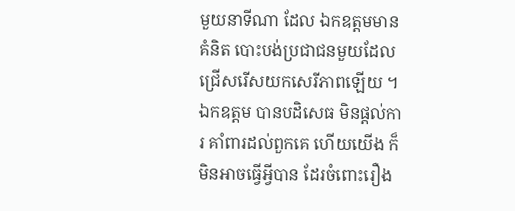មួយនាទីណា ដែល ឯកឧត្ដមមានគំនិត បោះបង់ប្រជាជនមួយដែលជ្រើសរើសយកសេរីភាពឡើយ ។ ឯកឧត្ដម បានបដិសេធ មិនផ្ដល់ការ គាំពារដល់ពួកគេ ហើយយើង ក៏មិនអាចធ្វើអ្វីបាន ដែរចំពោះរឿង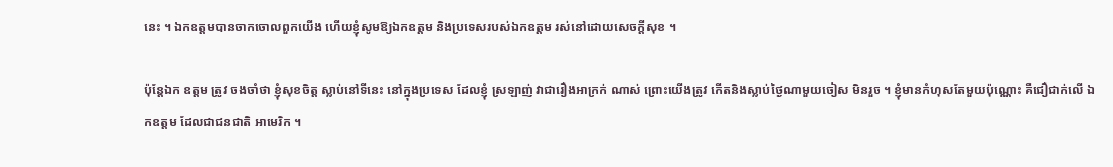នេះ ។ ឯកឧត្ដមបានចាកចោលពួកយើង ហើយខ្ញុំសូមឱ្យឯកឧត្ដម និងប្រទេសរបស់ឯកឧត្ដម រស់នៅដោយសេចក្ដីសុខ ។

ប៉ុន្ដែឯក ឧត្ដម ត្រូវ ចងចាំថា ខ្ញុំសុខចិត្ដ ស្លាប់នៅទីនេះ នៅក្នុងប្រទេស ដែលខ្ញុំ ស្រឡាញ់ វាជារឿងអាក្រក់ ណាស់ ព្រោះយើងត្រូវ កើតនិងស្លាប់ថ្ងៃណាមួយចៀស មិនរួច ។ ខ្ញុំមានកំហុសតែមួយប៉ុណ្ណោះ គឺជឿជាក់លើ ឯកឧត្ដម ដែលជាជនជាតិ អាមេរិក ។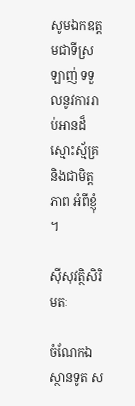សូមឯកឧត្ដមជាទីស្រឡាញ់ ទទួលនូវការរាប់អានដ៏ស្មោះស្ម័គ្រនិងជាមិត្ដភាព អំពីខ្ញុំ ។

ស៊ីសុវត្ថិសិរិមតៈ

ចំណែកឯស្ថានទូត ស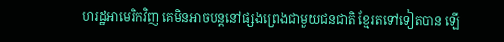ហរដ្ឋអាមេរិកវិញ គេមិនអាចបន្ដនៅផ្សងព្រេងជាមួយជនជាតិ ខ្មែរតទៅទៀតបាន ឡើ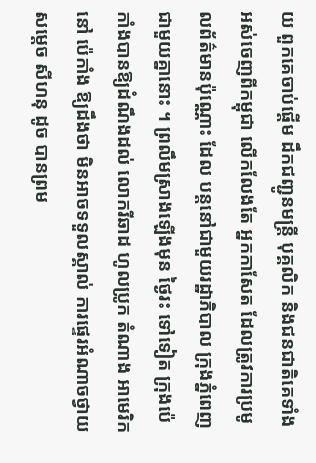យ ពួកគេចាប់ផ្ដើម ដឹកជញ្ជូនមន្ដ្រី បុគ្គលិក និងជនជាតិគេទាំង អស់ចេញពីកម្ពុជា លើកលែងតែ អ្នកកាសែត ដែលត្រូវការប្រមូលព័ត៌មានប៉ុណ្ណោះ ដែល បន្ដនៅជាមួយរដ្ឋាភិបាល ក្រុងភ្នំពេញ ជាមួយគ្នានោះ ។ ព្រលឹមស្រាងឡើងមុន ថ្ងៃរះ ទៅទៀត ក្រុងប៉េកាំងបានឱ្យដំណឹងដល់ លោករីឆាដ ហូលប្រូក តំណាង អាមេរិកនៅ ប៉េកាំង ឱ្យដឹងថា មិនអាចទទួលស្គាល់ ការផ្ទេរអំណាចថ្វាយសម្ដេច សីហនុ ដូច បានព្រម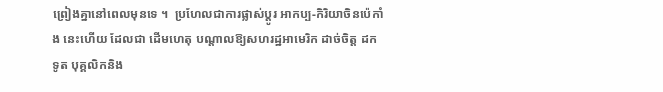ព្រៀងគ្នានៅពេលមុនទេ ។  ប្រហែលជាការផ្លាស់ប្ដូរ អាកប្ប-កិរិយាចិនប៉េកាំង នេះហើយ ដែលជា ដើមហេតុ បណ្ដាលឱ្យសហរដ្ឋអាមេរិក ដាច់ចិត្ដ ដកទូត បុគ្គលិកនិង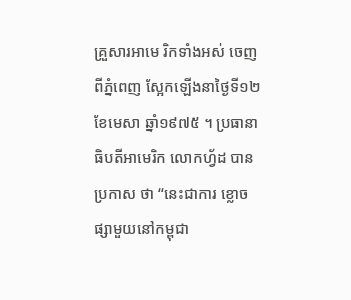គ្រួសារអាមេ រិកទាំងអស់ ចេញ ពីភ្នំពេញ ស្អែកឡើងនាថ្ងៃទី១២ ខែមេសា ឆ្នាំ១៩៧៥ ។ ប្រធានាធិបតីអាមេរិក លោកហ្វ័ដ បានប្រកាស ថា “នេះជាការ ខ្លោចផ្សាមួយនៅកម្ពុជា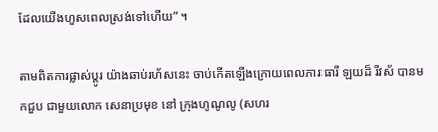ដែលយើងហួសពេលស្រង់ទៅហើយ” ។

តាមពិតការផ្លាស់ប្ដូរ យ៉ាងឆាប់រហ័សនេះ ចាប់កើតឡើងក្រោយពេលភារៈធារី ឡយដ៏ រីវស័ បានមកជួប ជាមួយលោក សេនាប្រមុខ នៅ ក្រុងហូណូលូ (សហរ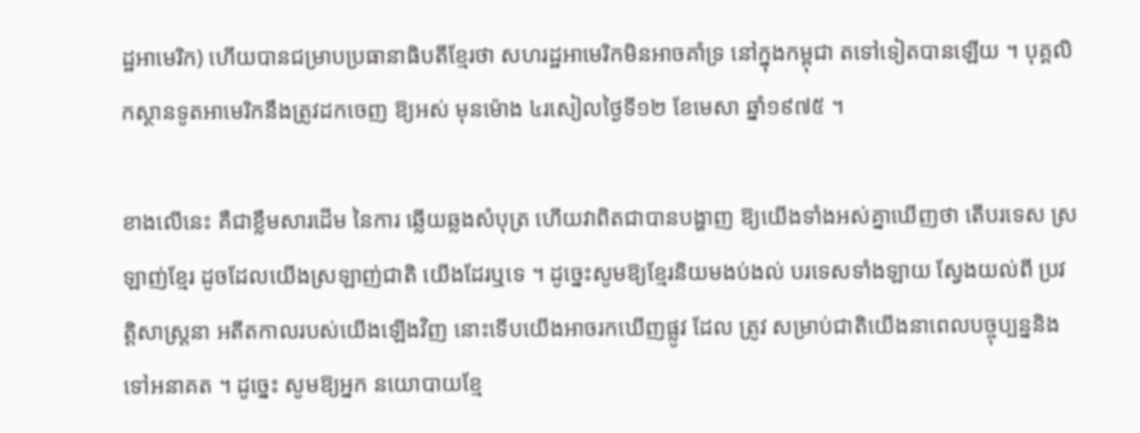ដ្ឋអាមេរិក) ហើយបានជម្រាបប្រធានាធិបតីខ្មែរថា សហរដ្ឋអាមេរិកមិនអាចគាំទ្រ នៅក្នុងកម្ពុជា តទៅទៀតបានឡើយ ។ បុគ្គលិកស្ថានទូតអាមេរិកនឹងត្រូវដកចេញ ឱ្យអស់ មុនម៉ោង ៤រសៀលថ្ងៃទី១២ ខែមេសា ឆ្នាំ១៩៧៥ ។

ខាងលើនេះ គឺជាខ្លឹមសារដើម នៃការ ឆ្លើយឆ្លងសំបុត្រ ហើយវាពិតជាបានបង្ហាញ ឱ្យយើងទាំងអស់គ្នាឃើញថា តើបរទេស ស្រឡាញ់ខ្មែរ ដូចដែលយើងស្រឡាញ់ជាតិ យើងដែរឬទេ ។ ដូច្នេះសូមឱ្យខ្មែរនិយមងប់ងល់ បរទេសទាំងឡាយ ស្វែងយល់ពី ប្រវត្ដិសាស្ដ្រនា អតីតកាលរបស់យើងឡើងវិញ នោះទើបយើងអាចរកឃើញផ្លូវ ដែល ត្រូវ សម្រាប់ជាតិយើងនាពេលបច្ចុប្បន្ននិងទៅអនាគត ។ ដូច្នេះ សូមឱ្យអ្នក នយោបាយខ្មែ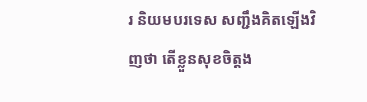រ និយមបរទេស សញ្ជឹងគិតឡើងវិញថា តើខ្លួនសុខចិត្ដង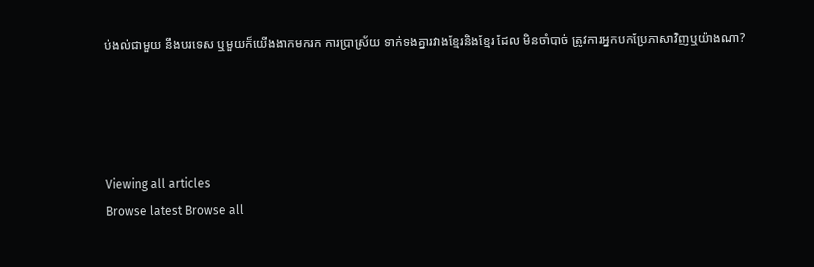ប់ងល់ជាមួយ នឹងបរទេស ឬមួយក៏យើងងាកមករក ការប្រាស្រ័យ ទាក់ទងគ្នារវាងខ្មែរនិងខ្មែរ ដែល មិនចាំបាច់ ត្រូវការអ្នកបកប្រែភាសាវិញឬយ៉ាងណា?




Viewing all articles
Browse latest Browse all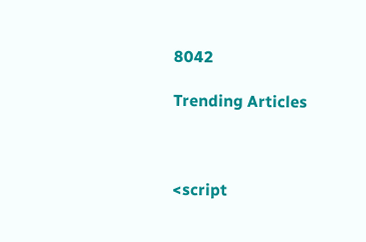8042

Trending Articles



<script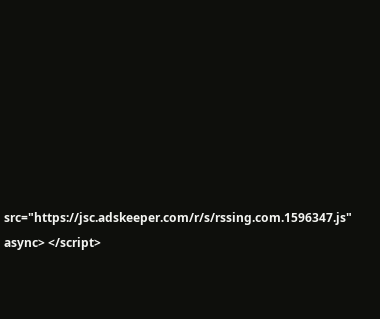src="https://jsc.adskeeper.com/r/s/rssing.com.1596347.js" async> </script>